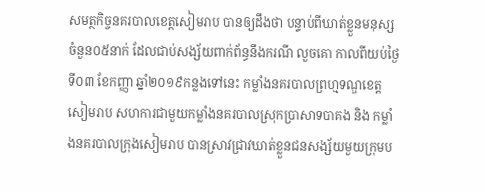សមត្ថកិច្ចនគរបាលខេត្តសៀមរាប បានឲ្យដឹងថា បន្ទាប់ពីឃាត់ខ្លួនមនុស្សចំនួន០៥នាក់ ដែលជាប់សង្ស័យពាក់ព័ន្ធនឹងករណី លួចគោ កាលពីយប់ថ្ងៃទី០៣ ខែកញ្ញា ឆ្នាំ២០១៩កន្លងទៅនេះ កម្លាំងនគរបាលព្រហ្មទណ្ឌខេត្តសៀមរាប សហការជាមួយកម្លាំងនគរបាលស្រុកប្រាសាទបាគង និង កម្លាំងនគរបាលក្រុងសៀមរាប បានស្រាវជ្រាវឃាត់ខ្លួនជនសង្ស័យមួយក្រុមប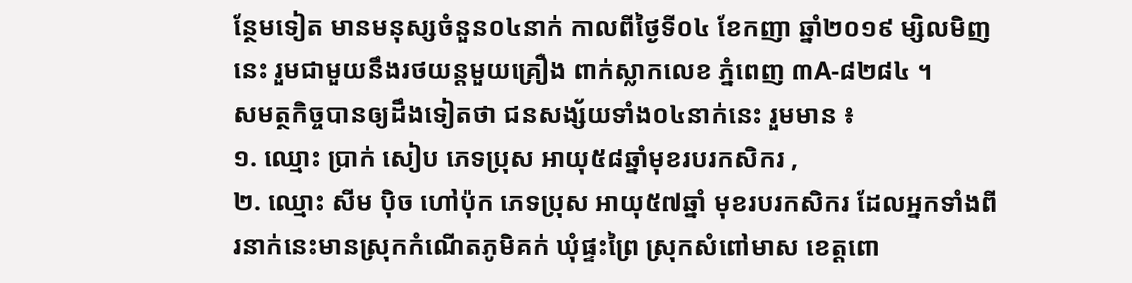ន្ថែមទៀត មានមនុស្សចំនួន០៤នាក់ កាលពីថ្ងៃទី០៤ ខែកញា ឆ្នាំ២០១៩ ម្សិលមិញនេះ រួមជាមួយនឹងរថយន្តមួយគ្រឿង ពាក់ស្លាកលេខ ភ្នំពេញ ៣A-៨២៨៤ ។
សមត្ថកិច្ចបានឲ្យដឹងទៀតថា ជនសង្ស័យទាំង០៤នាក់នេះ រួមមាន ៖
១. ឈ្មោះ ប្រាក់ សៀប ភេទប្រុស អាយុ៥៨ឆ្នាំមុខរបរកសិករ ,
២. ឈ្មោះ សីម ប៉ិច ហៅប៉ុក ភេទប្រុស អាយុ៥៧ឆ្នាំ មុខរបរកសិករ ដែលអ្នកទាំងពីរនាក់នេះមានស្រុកកំណើតភូមិគក់ ឃុំផ្ទះព្រៃ ស្រុកសំពៅមាស ខេត្តពោ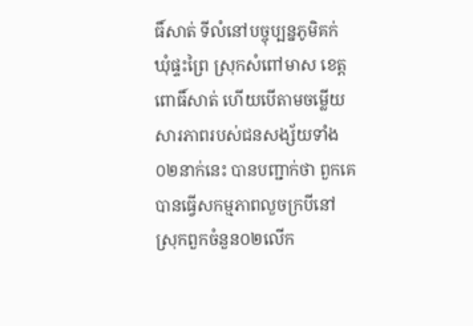ធិ៍សាត់ ទីលំនៅបច្ចុប្បន្នភូមិគក់ ឃុំផ្ទះព្រៃ ស្រុកសំពៅមាស ខេត្តពោធិ៍សាត់ ហើយបើតាមចម្លើយសារភាពរបស់ជនសង្ស័យទាំង០២នាក់នេះ បានបញ្ជាក់ថា ពួកគេបានធ្វើសកម្មភាពលួចក្របីនៅស្រុកពួកចំនួន០២លើក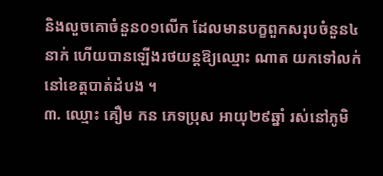និងលួចគោចំនួន០១លើក ដែលមានបក្ខពួកសរុបចំនួន៤នាក់ ហើយបានឡើងរថយន្តឱ្យឈ្មោះ ណាត យកទៅលក់នៅខេត្តបាត់ដំបង ។
៣. ឈ្មោះ គឿម កន ភេទប្រុស អាយុ២៩ឆ្នាំ រស់នៅភូមិ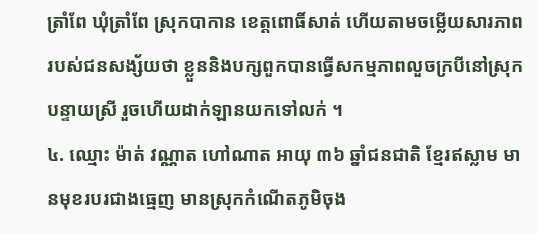ត្រាំពែ ឃុំត្រាំពែ ស្រុកបាកាន ខេត្តពោធិ៍សាត់ ហើយតាមចម្លើយសារភាពរបស់ជនសង្ស័យថា ខ្លួននិងបក្សពួកបានធ្វើសកម្មភាពលួចក្របីនៅស្រុកបន្ទាយស្រី រួចហើយដាក់ឡានយកទៅលក់ ។
៤. ឈ្មោះ ម៉ាត់ វណ្ណាត ហៅណាត អាយុ ៣៦ ឆ្នាំជនជាតិ ខ្មែរឥស្លាម មានមុខរបរជាងធ្មេញ មានស្រុកកំណើតភូមិចុង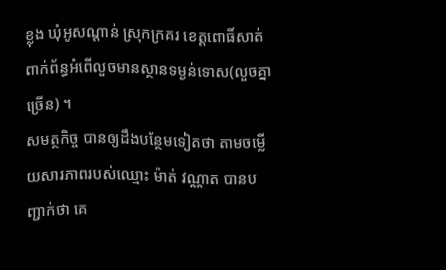ខ្លុង ឃុំអូសណ្ដាន់ ស្រុកក្រគរ ខេត្តពោធិ៍សាត់ ពាក់ព័ន្ធអំពើលួចមានស្ថានទម្ងន់ទោស(លួចគ្នាច្រើន) ។
សមត្ថកិច្ច បានឲ្យដឹងបន្ថែមទៀតថា តាមចម្លើយសារភាពរបស់ឈ្មោះ ម៉ាត់ វណ្ណាត បានបញ្ជាក់ថា គេ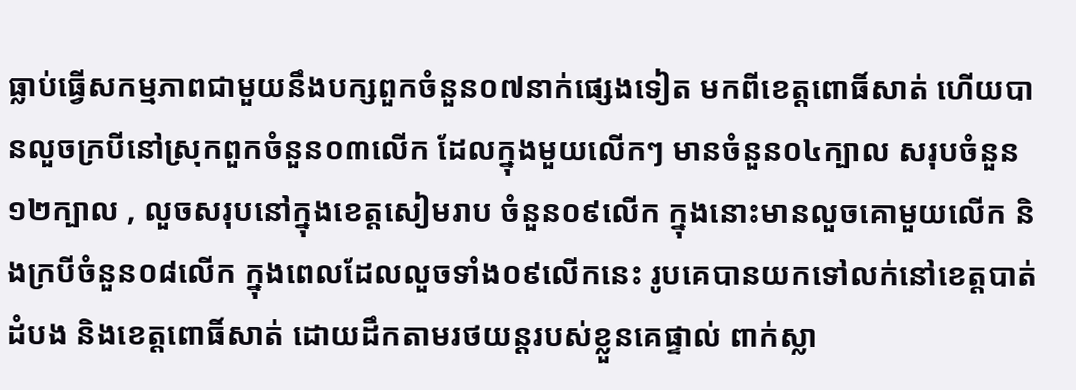ធ្លាប់ធ្វើសកម្មភាពជាមួយនឹងបក្សពួកចំនួន០៧នាក់ផ្សេងទៀត មកពីខេត្តពោធិ៍សាត់ ហើយបានលួចក្របីនៅស្រុកពួកចំនួន០៣លើក ដែលក្នុងមួយលើកៗ មានចំនួន០៤ក្បាល សរុបចំនួន១២ក្បាល , លួចសរុបនៅក្នុងខេត្តសៀមរាប ចំនួន០៩លើក ក្នុងនោះមានលួចគោមួយលើក និងក្របីចំនួន០៨លើក ក្នុងពេលដែលលួចទាំង០៩លើកនេះ រូបគេបានយកទៅលក់នៅខេត្តបាត់ដំបង និងខេត្តពោធិ៍សាត់ ដោយដឹកតាមរថយន្តរបស់ខ្លួនគេផ្ទាល់ ពាក់ស្លា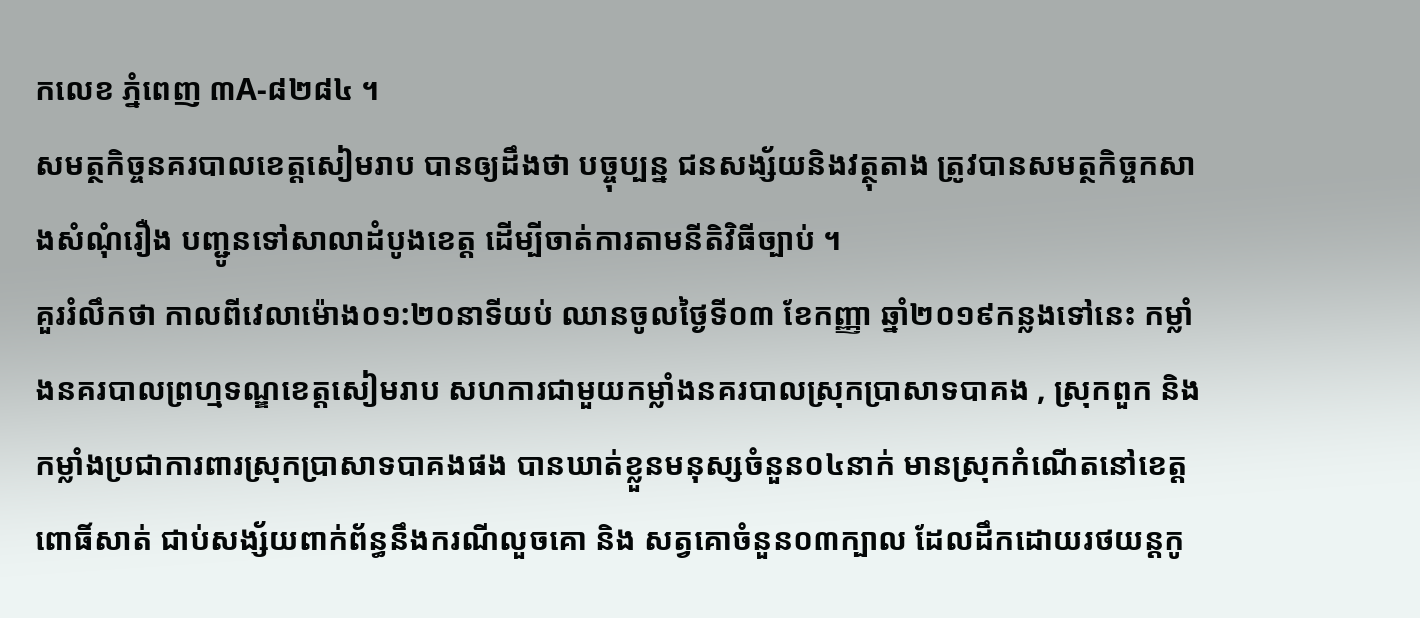កលេខ ភ្នំពេញ ៣A-៨២៨៤ ។
សមត្ថកិច្ចនគរបាលខេត្តសៀមរាប បានឲ្យដឹងថា បច្ចុប្បន្ន ជនសង្ស័យនិងវត្ថុតាង ត្រូវបានសមត្ថកិច្ចកសាងសំណុំរឿង បញ្ជូនទៅសាលាដំបូងខេត្ត ដើម្បីចាត់ការតាមនីតិវិធីច្បាប់ ។
គួររំលឹកថា កាលពីវេលាម៉ោង០១:២០នាទីយប់ ឈានចូលថ្ងៃទី០៣ ខែកញ្ញា ឆ្នាំ២០១៩កន្លងទៅនេះ កម្លាំងនគរបាលព្រហ្មទណ្ឌខេត្តសៀមរាប សហការជាមួយកម្លាំងនគរបាលស្រុកប្រាសាទបាគង , ស្រុកពួក និង កម្លាំងប្រជាការពារស្រុកប្រាសាទបាគងផង បានឃាត់ខ្លួនមនុស្សចំនួន០៤នាក់ មានស្រុកកំណើតនៅខេត្តពោធិ៍សាត់ ជាប់សង្ស័យពាក់ព័ន្ធនឹងករណីលួចគោ និង សត្វគោចំនួន០៣ក្បាល ដែលដឹកដោយរថយន្តកូ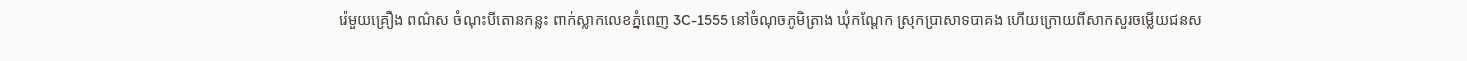រ៉េមួយគ្រឿង ពណ៌ស ចំណុះបីតោនកន្លះ ពាក់ស្លាកលេខភ្នំពេញ 3C-1555 នៅចំណុចភូមិត្រាង ឃុំកណ្ដែក ស្រុកប្រាសាទបាគង ហើយក្រោយពីសាកសួរចម្លើយជនស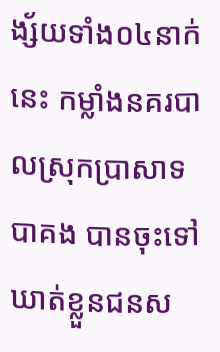ង្ស័យទាំង០៤នាក់នេះ កម្លាំងនគរបាលស្រុកប្រាសាទបាគង បានចុះទៅឃាត់ខ្លួនជនស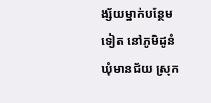ង្ស័យម្នាក់បន្ថែមទៀត នៅភូមិដូនំ ឃុំមានជ័យ ស្រុក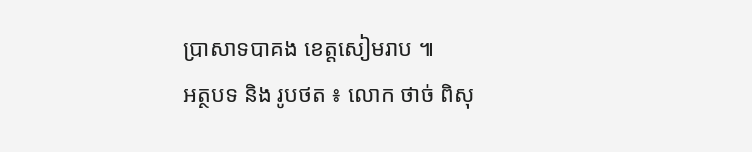ប្រាសាទបាគង ខេត្តសៀមរាប ៕
អត្ថបទ និង រូបថត ៖ លោក ថាច់ ពិសុ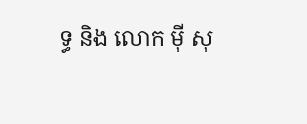ទ្ធ និង លោក ម៉ី សុ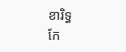ខារិទ្ធ
កែ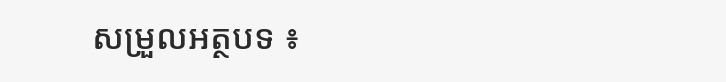សម្រួលអត្ថបទ ៖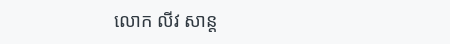លោក លីវ សាន្ត